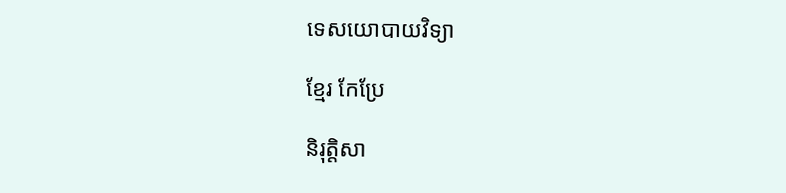ទេសយោបាយវិទ្យា

ខ្មែរ កែប្រែ

និរុត្តិសា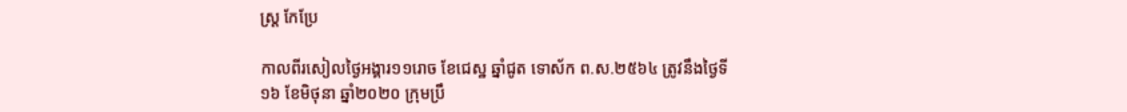ស្ត្រ កែប្រែ

កាលពីរសៀលថ្ងៃអង្គារ១១រោច ខែជេស្ឋ ឆ្នាំជូត ទោស័ក ព.ស.២៥៦៤ ត្រូវនឹងថ្ងៃទី១៦ ខែមិថុនា ឆ្នាំ២០២០ ក្រុមប្រឹ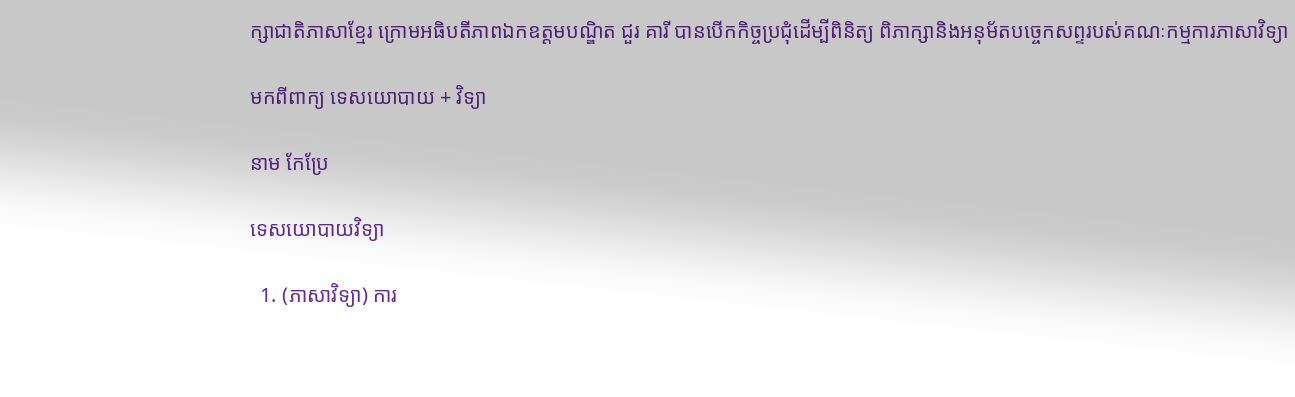ក្សាជាតិភាសាខ្មែរ ក្រោមអធិបតីភាពឯកឧត្ដមបណ្ឌិត ជួរ គារី បានបើកកិច្ចប្រជុំដើម្បីពិនិត្យ ពិភាក្សានិងអនុម័តបច្ចេកសព្ទរបស់គណៈកម្មការភាសាវិទ្យា

មកពីពាក្យ ទេសយោបាយ + វិទ្យា

នាម កែប្រែ

ទេសយោបាយវិទ្យា

  1. (ភាសាវិទ្យា) ការ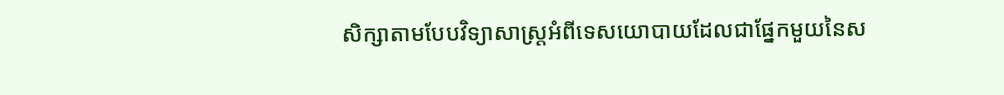សិក្សាតាមបែបវិទ្យាសាស្ត្រអំពីទេសយោបាយដែលជាផ្នែកមួយនៃស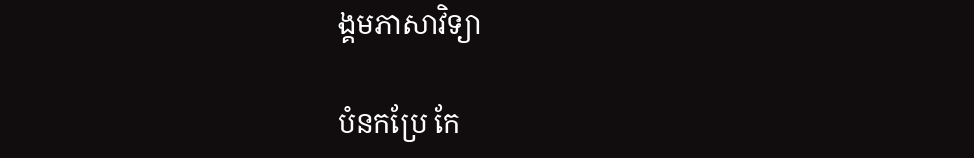ង្គមភាសាវិទ្យា

បំនកប្រែ កែ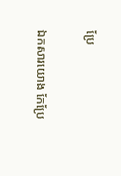ប្រែ

ឯកសារយោង កែប្រែ